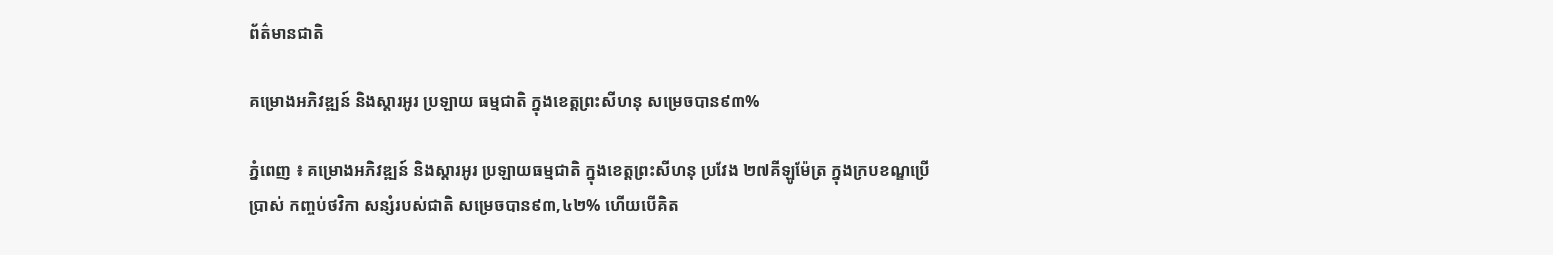ព័ត៌មានជាតិ

គម្រោងអភិវឌ្ឍន៍ និងស្ដារអូរ ប្រឡាយ ធម្មជាតិ ក្នុងខេត្តព្រះសីហនុ សម្រេចបាន៩៣%

ភ្នំពេញ ៖ គម្រោងអភិវឌ្ឍន៍ និងស្ដារអូរ ប្រឡាយធម្មជាតិ ក្នុងខេត្តព្រះសីហនុ ប្រវែង ២៧គីឡូម៉ែត្រ ក្នុងក្របខណ្ឌប្រើប្រាស់ កញ្ចប់ថវិកា សន្សំរបស់ជាតិ សម្រេចបាន៩៣,៤២% ហើយបើគិត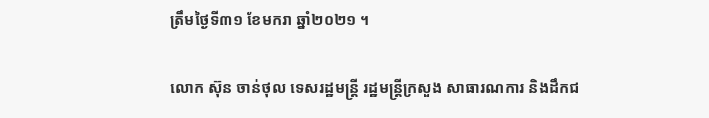ត្រឹមថ្ងៃទី៣១ ខែមករា ឆ្នាំ២០២១ ។

លោក ស៊ុន ចាន់ថុល ទេសរដ្ឋមន្ត្រី រដ្ឋមន្ត្រីក្រសួង សាធារណការ និងដឹកជ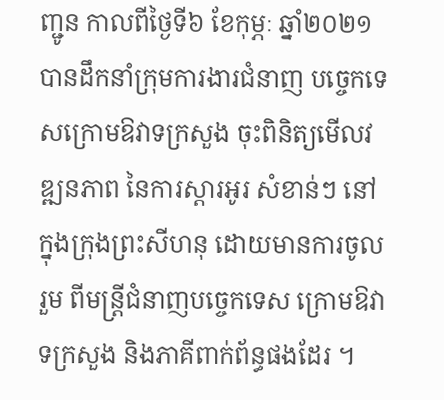ញ្ជូន កាលពីថ្ងៃទី៦ ខែកុម្ភៈ ឆ្នាំ២០២១ បានដឹកនាំក្រុមការងារជំនាញ បច្ចេកទេសក្រោមឱវាទក្រសួង ចុះពិនិត្យមើលវឌ្ឍនភាព នៃការស្តារអូរ សំខាន់ៗ នៅក្នុងក្រុងព្រះសីហនុ ដោយមានការចូលរួម ពីមន្ត្រីជំនាញបច្ចេកទេស ក្រោមឱវាទក្រសួង និងភាគីពាក់ព័ន្ធផងដែរ ។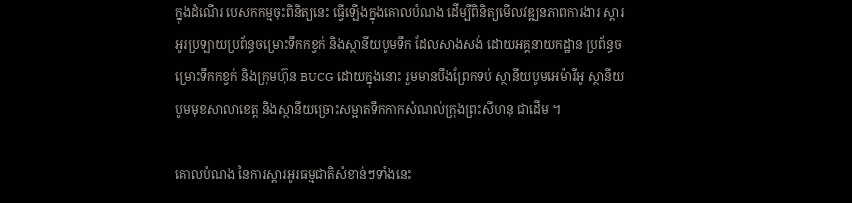ក្នុងដំណើរ បេសកកម្មចុះពិនិត្យនេះ ធ្វើឡើងក្នុងគោលបំណង ដើម្បីពិនិត្យមើលវឌ្ឍនភាពការងារ ស្ដារអូរប្រឡាយប្រព័ន្ធចម្រោះទឹកកខ្វក់ និងស្ថានីយបូមទឹក ដែលសាងសង់ ដោយអគ្គនាយកដ្ឋាន ប្រព័ន្ធចម្រោះទឹកកខ្វក់ និងក្រុមហ៊ុន BUCG ដោយក្នុងនោះ រួមមានបឹងព្រែកទប់ ស្ថានីយបូមអេម៉ារីអូ ស្ថានីយបូមមុខសាលាខេត្ត និងស្ថានីយច្រោះសម្អាតទឹកកាកសំណល់ក្រុងព្រះសីហនុ ជាដើម ។

គោលបំណង នៃការស្តារអូរធម្មជាតិសំខាន់ៗទាំងនេះ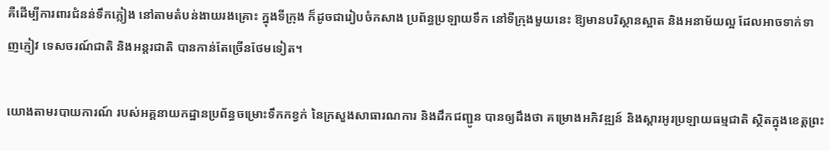គឺដើម្បីការពារជំនន់ទឹកភ្លៀង នៅតាមតំបន់ងាយរងគ្រោះ ក្នុងទីក្រុង ក៏ដូចជារៀបចំកសាង ប្រព័ន្ធប្រឡាយទឹក នៅទីក្រុងមួយនេះ ឱ្យមានបរិស្ថានស្អាត និងអនាម័យល្អ ដែលអាចទាក់ទាញភ្ញៀវ ទេសចរណ៍ជាតិ និងអន្តរជាតិ បានកាន់តែច្រើនថែមទៀត។

យោងតាមរបាយការណ៍ របស់អគ្គនាយកដ្ឋានប្រព័ន្ធចម្រោះទឹកកខ្វក់ នៃក្រសួងសាធារណការ និងដឹកជញ្ជូន បានឲ្យដឹងថា គម្រោងអភិវឌ្ឍន៍ និងស្ដារអូរប្រឡាយធម្មជាតិ ស្ថិតក្នុងខេត្តព្រះ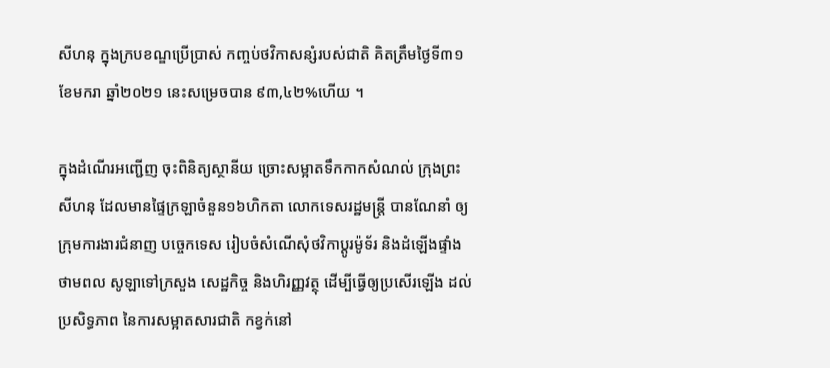សីហនុ ក្នុងក្របខណ្ឌប្រើប្រាស់ កញ្ចប់ថវិកាសន្សំរបស់ជាតិ គិតត្រឹមថ្ងៃទី៣១ ខែមករា ឆ្នាំ២០២១ នេះសម្រេចបាន ៩៣,៤២%ហើយ ។

ក្នុងដំណើរអញ្ជើញ ចុះពិនិត្យស្ថានីយ ច្រោះសម្អាតទឹកកាកសំណល់ ក្រុងព្រះសីហនុ ដែលមានផ្ទៃក្រឡាចំនួន១៦ហិកតា លោកទេសរដ្ឋមន្ត្រី បានណែនាំ ឲ្យក្រុមការងារជំនាញ បច្ចេកទេស រៀបចំសំណើសុំថវិកាប្ដូរម៉ូទ័រ និងដំឡើងផ្ទាំងថាមពល សូឡាទៅក្រសួង សេដ្ឋកិច្ច និងហិរញ្ញវត្ថុ ដើម្បីធ្វើឲ្យប្រសើរឡើង ដល់ប្រសិទ្ធភាព នៃការសម្អាតសារជាតិ កខ្វក់នៅ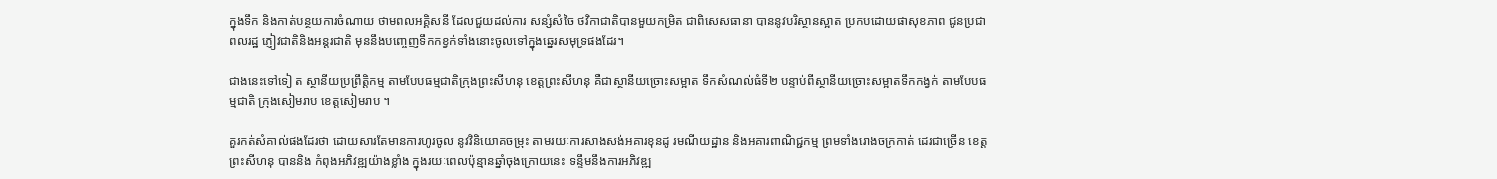ក្នុងទឹក និងកាត់បន្ថយការចំណាយ ថាមពលអគ្គិសនី ដែលជួយដល់ការ សន្សំសំចៃ ថវិកាជាតិបានមួយកម្រិត ជាពិសេសធានា បាននូវបរិស្ថានស្អាត ប្រកបដោយផាសុខភាព ជូនប្រជាពលរដ្ឋ ភ្ញៀវជាតិនិងអន្តរជាតិ មុននឹងបញ្ចេញទឹកកខ្វក់ទាំងនោះចូលទៅក្នុងឆ្នេរសមុទ្រផងដែរ។

ជាងនេះទៅទៀ ត ស្ថានីយប្រព្រឹត្តិកម្ម តាមបែបធម្មជាតិក្រុងព្រះសីហនុ ខេត្តព្រះសីហនុ គឺជាស្ថានីយច្រោះសម្អាត ទឹកសំណល់ធំទី២ បន្ទាប់ពីស្ថានីយច្រោះសម្អាតទឹកកង្វក់ តាមបែបធម្មជាតិ ក្រុងសៀមរាប ខេត្តសៀមរាប ។

គួរកត់សំគាល់ផងដែរថា ដោយសារតែមានការហូរចូល នូវវិនិយោគចម្រុះ តាមរយៈការសាងសង់អគារខុនដូ រមណីយដ្ឋាន និងអគារពាណិជ្ជកម្ម ព្រមទាំងរោងចក្រកាត់ ដេរជាច្រើន ខេត្តព្រះសីហនុ បាននិង កំពុងអភិវឌ្ឍយ៉ាងខ្លាំង ក្នុងរយៈពេលប៉ុន្មានឆ្នាំចុងក្រោយនេះ ទន្ទឹមនឹងការអភិវឌ្ឍ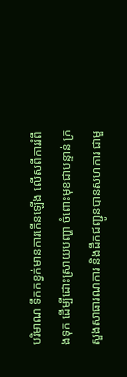បរិមាណ ទឹកកខ្វក់មានការកើនឡើង លើសពីការរំពឹងទុក ដើម្បីដោះស្រាយបញ្ហា ចំពោះមុខជាបន្ទាន់ ក្រសួងសាធារណការ និងដឹកជញ្ជូនបានសហការ ជាមួ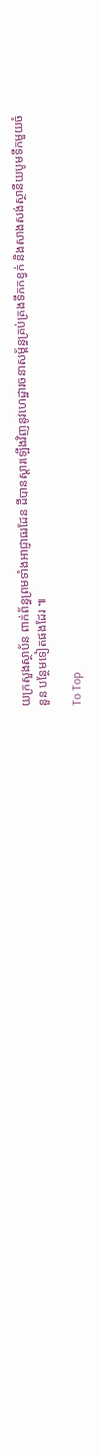យក្រសួងស្ថាប័ន ពាក់ព័ន្ធព្រមទាំងអាជ្ញាធរដែន ដីបានស្ដារឡើងវិញនូវហេដ្ឋារចនាសម្ព័ន្ធគ្រប់គ្រងទឹកកខ្វក់ និងសាងសង់ស្ថានីយបូមទឹកមួយចំនួន បន្ថែមទៀតផងដែរ ៕

To Top